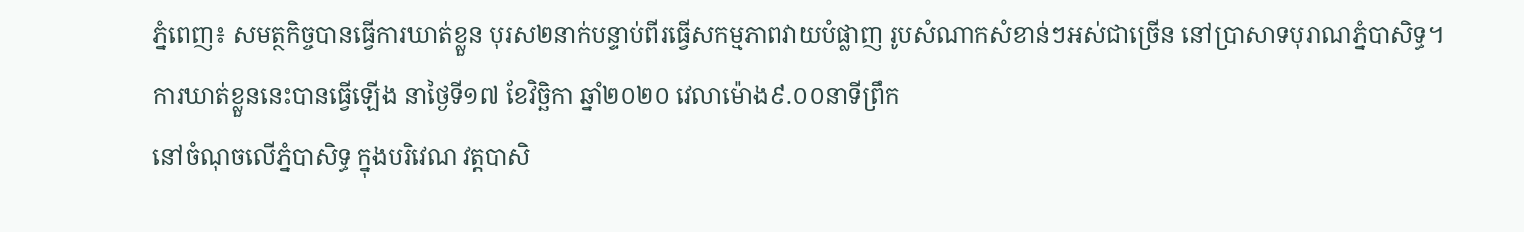ភ្នំពេញ៖ សមត្ថកិច្ចបានធ្វើការឃាត់ខ្លួន បុរស២នាក់បន្ទាប់ពីរធ្វើសកម្មភាពវាយបំផ្លាញ រូបសំណាកសំខាន់ៗអស់ជាច្រើន នៅប្រាសាទបុរាណភ្នំបាសិទ្ធ។
ការឃាត់ខ្លួននេះបានធ្វើឡើង នាថ្ងៃទី១៧ ខែវិច្ឆិកា ឆ្នាំ២០២០ វេលាម៉ោង៩.០០នាទីព្រឹក
នៅចំណុចលើភ្នំបាសិទ្ធ ក្នុងបរិវេណ វត្តបាសិ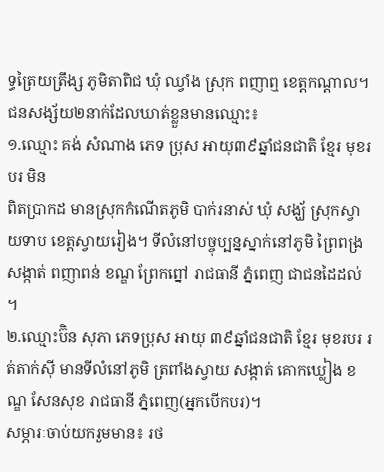ទ្ធត្រៃយត្រឹង្ស ភូមិតាពិជ ឃុំ ឈ្វាំង ស្រុក ពញាឮ ខេត្តកណ្តាល។
ជនសង្ស័យ២នាក់ដែលឃាត់ខ្លួនមានឈ្មោះ៖
១.ឈ្មោះ គង់ សំណាង ភេទ ប្រុស អាយុ៣៩ឆ្នាំជនជាតិ ខ្មែរ មុខរបរ មិន
ពិតប្រាកដ មានស្រុកកំណើតភូមិ បាក់រនាស់ ឃុំ សង្ឃ័ ស្រុកស្វាយទាប ខេត្តស្វាយរៀង។ ទីលំនៅបច្ចុប្បន្នស្នាក់នៅភូមិ ព្រៃពង្រ សង្កាត់ ពញាពន់ ខណ្ឌ ព្រែកព្នៅ រាជធានី ភ្នំពេញ ជាជនដៃដល់ ។
២.ឈ្មោះប៊ិន សុភា ភេទប្រុស អាយុ ៣៩ឆ្នាំជនជាតិ ខ្មែរ មុខរបរ រត់តាក់ស៊ី មានទីលំនៅភូមិ ត្រពាំងស្វាយ សង្កាត់ គោកឃ្លៀង ខណ្ឌ សែនសុខ រាជធានី ភ្នំពេញ(អ្នកបើកបរ)។
សម្ភារៈចាប់យករួមមាន៖ រថ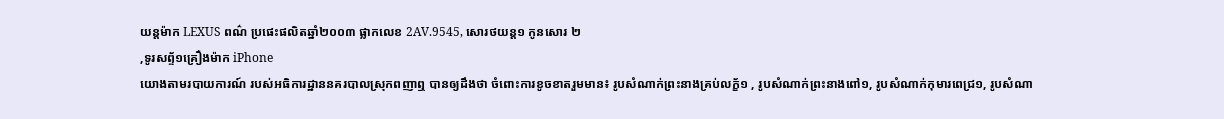យន្តម៉ាក LEXUS ពណ៌ ប្រផេះផលិតឆ្នាំ២០០៣ ផ្លាកលេខ 2AV.9545, សោរថយន្ត១ កូនសោរ ២
,ទូរសព្ទ័១គ្រឿងម៉ាក iPhone
យោងតាមរបាយការណ៍ របស់អធិការដ្ឋាននគរបាលស្រុកពញាឮ បានឲ្យដឹងថា ចំពោះការខូចខាតរួមមាន៖ រូបសំណាក់ព្រះនាងគ្រប់លក្ខ័១ , រូបសំណាក់ព្រះនាងពៅ១, រូបសំណាក់កុមារពេជ្រ១, រូបសំណា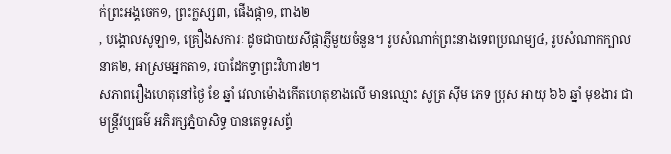ក់ព្រះអង្គចេក១, ព្រះក្លស្ស៣, ផើងផ្កា១, ពាង២
, បង្គោលសូឡា១, គ្រឿងសការៈ ដូចជាបាយសីផ្កាភ្ញីមួយចំនួន។ រូបសំណាក់ព្រះនាងទេពប្រណម្យ៤, រូបសំណាកក្បាលនាគ២, អាស្រមអ្នកតា១, របាដែកទ្វាព្រះវិហារ២។
សភាពរឿងហេតុនៅថ្ងៃ ខែ ឆ្នាំ វេលាម៉ោងកើតហេតុខាងលើ មានឈ្មោះ សូត្រ ស៊ីម ភេទ ប្រុស អាយុ ៦៦ ឆ្នាំ មុខងារ ជាមន្រ្តីវប្បធម៌ អភិរក្សភ្នំបាសិទ្ធ បានតេទូរសព្ទ័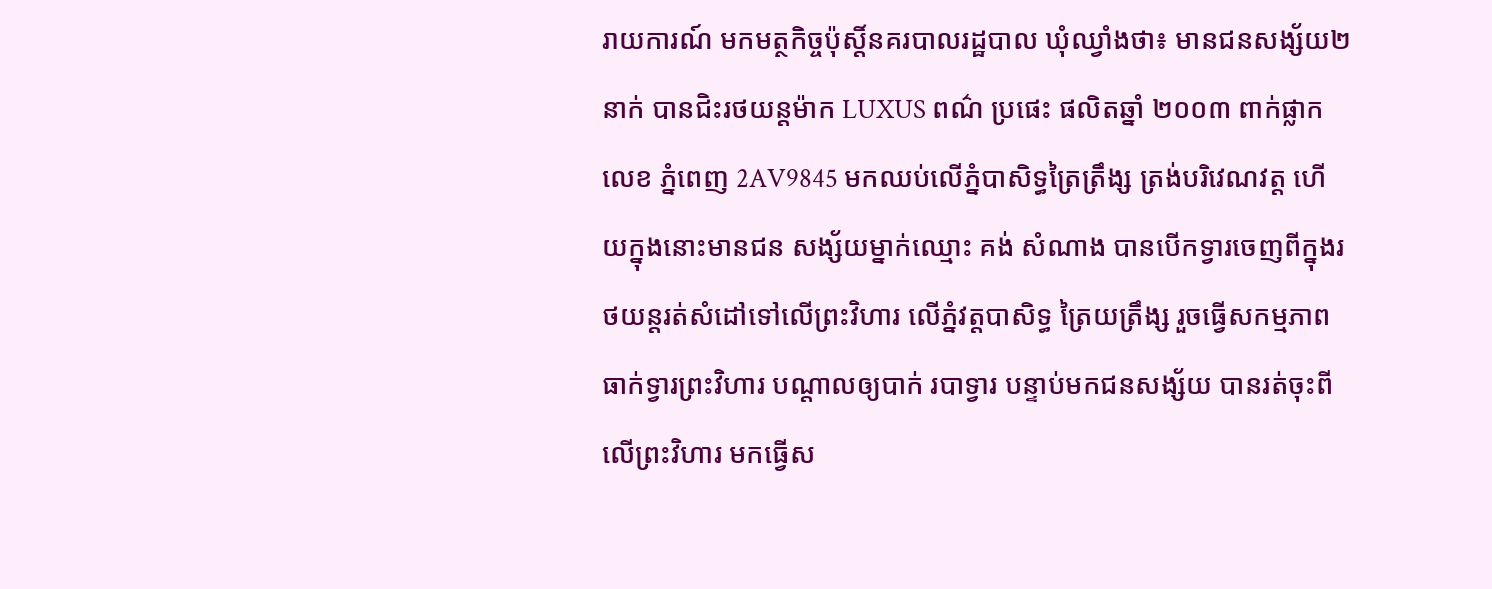រាយការណ៍ មកមត្ថកិច្ចប៉ុស្តិ៍នគរបាលរដ្ឋបាល ឃុំឈ្វាំងថា៖ មានជនសង្ស័យ២នាក់ បានជិះរថយន្តម៉ាក LUXUS ពណ៌ ប្រផេះ ផលិតឆ្នាំ ២០០៣ ពាក់ផ្លាកលេខ ភ្នំពេញ 2AV9845 មកឈប់លើភ្នំបាសិទ្ធត្រៃត្រឹង្ស ត្រង់បរិវេណវត្ត ហើយក្នុងនោះមានជន សង្ស័យម្នាក់ឈ្មោះ គង់ សំណាង បានបើកទ្វារចេញពីក្នុងរថយន្តរត់សំដៅទៅលើព្រះវិហារ លើភ្នំវត្តបាសិទ្ធ ត្រៃយត្រឹង្ស រួចធ្វើសកម្មភាព ធាក់ទ្វារព្រះវិហារ បណ្តាលឲ្យបាក់ របាទ្វារ បន្ទាប់មកជនសង្ស័យ បានរត់ចុះពីលើព្រះវិហារ មកធ្វើស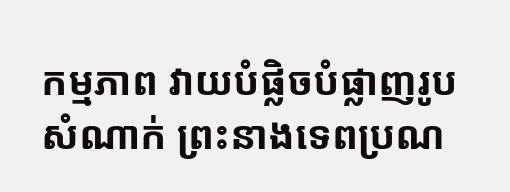កម្មភាព វាយបំផ្លិចបំផ្លាញរូបសំណាក់ ព្រះនាងទេពប្រណ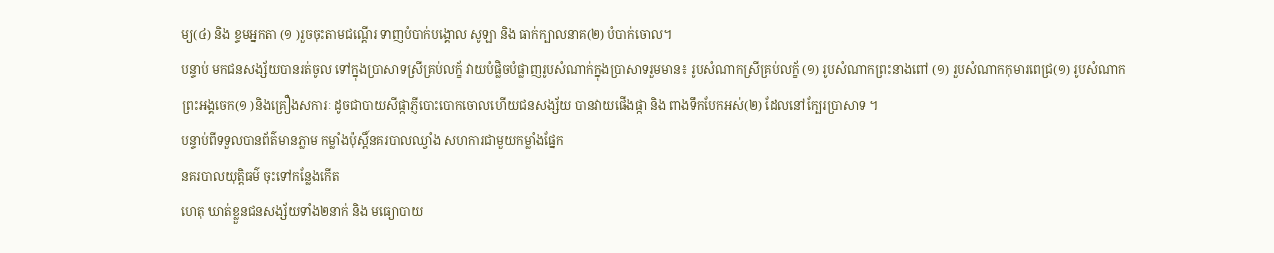ម្យ(៤) និង ខ្ទមអ្នកតា (១ )រួចចុះតាមជណ្តើរ ទាញបំបាក់បង្គោល សូឡា និង ធាក់ក្បាលនាគ(២) បំបាក់ចោល។
បន្ទាប់ មកជនសង្ស័យបានរត់ចូល ទៅក្នុងប្រាសាទស្រីគ្រប់លក្ខ័ វាយបំផ្លិចបំផ្លាញរូបសំណាក់ក្នុងប្រាសាទរួមមាន៖ រូបសំណាកស្រីគ្រប់លក្ខ័ (១) រូបសំណាកព្រះនាងពៅ (១) រួបសំណាកកុមារពេជ្រ(១) រូបសំណាក
ព្រះអង្គចេក(១ )និងគ្រឿងសការៈ ដូចជាបាយសីផ្កាភ្ញីបោះបោកចោលហើយជនសង្ស័យ បានវាយផើងផ្កា និង ពាងទឹកបែកអស់(២) ដែលនៅក្បែរប្រាសាទ ។
បន្ទាប់ពីទទួលបានព័ត៌មានភ្លាម កម្លាំងប៉ុស្តិ៍នគរបាលឈ្វាំង សហការជាមួយកម្លាំងផ្នែក
នគរបាលយុត្តិធម៌ ចុះទៅកន្លែងកើត
ហេតុ ឃាត់ខ្លួនជនសង្ស័យទាំង២នាក់ និង មធ្យោបាយ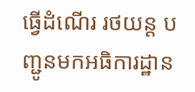ធ្វើដំណើរ រថយន្ត បញ្ជូនមកអធិការដ្ឋាន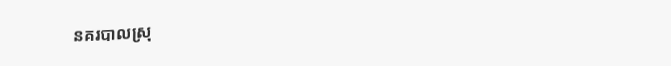នគរបាលស្រុ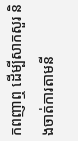កពញាឮ ដើម្បីសាកសួរ និងចាត់ការតាមនី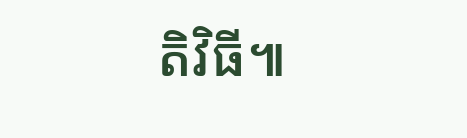តិវិធី៕